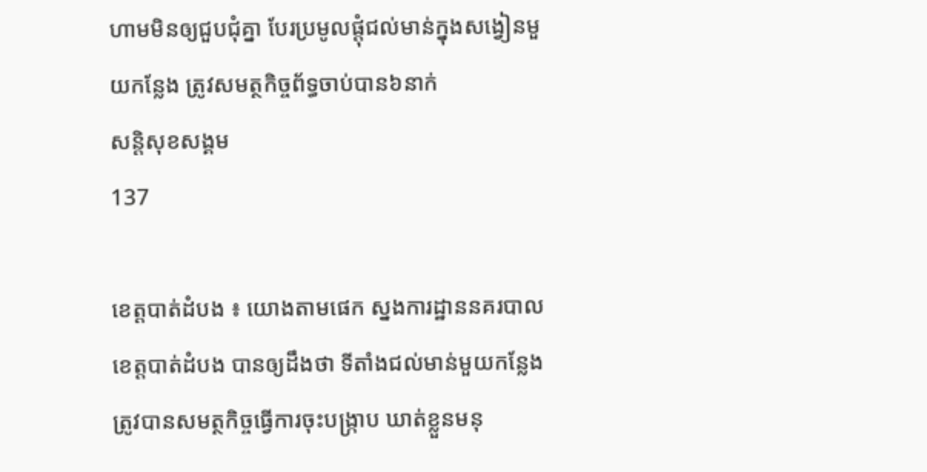ហាមមិនឲ្យជួបជុំគ្នា បែរប្រមូលផ្តុំជល់មាន់ក្នុងសង្វៀនមួយកន្លែង ត្រូវសមត្ថកិច្ចព័ទ្ធចាប់បាន៦នាក់
សន្តិសុខសង្គម
137

ខេត្តបាត់ដំបង ៖ យោងតាមផេក ស្នងការដ្ឋាននគរបាលខេត្តបាត់ដំបង បានឲ្យដឹងថា ទីតាំងជល់មាន់មួយកន្លែង ត្រូវបានសមត្ថកិច្ចធ្វើការចុះបង្ក្រាប ឃាត់ខ្លួនមនុ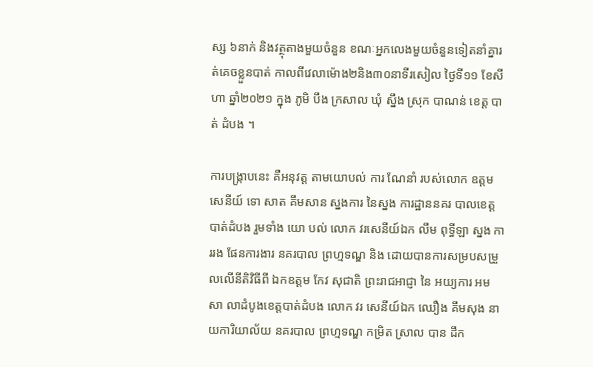ស្ស ៦នាក់ និងវត្ថុតាងមួយចំនួន ខណៈអ្នកលេងមួយចំនួនទៀតនាំគ្នារត់គេចខ្លួនបាត់ កាលពីវេលាម៉ោង២និង៣០នាទីរសៀល ថ្ងៃទី១១ ខែសីហា ឆ្នាំ២០២១ ក្នុង ភូមិ បឹង ក្រសាល ឃុំ ស្នឹង ស្រុក បាណន់ ខេត្ត បាត់ ដំបង ។

ការបង្ក្រាបនេះ គឺអនុវត្ត តាមយោបល់ ការ ណែនាំ របស់លោក ឧត្ដមសេនីយ៍ ទោ សាត គឹមសាន ស្នងការ នៃស្នង ការដ្ឋាននគរ បាលខេត្តបាត់ដំបង រួមទាំង យោ បល់ លោក វរសេនីយ៍ឯក លឹម ពុទ្ធីឡា ស្នង ការរង ផែនការងារ នគរបាល ព្រហ្មទណ្ឌ និង ដោយបានការសម្របសម្រួលលើនីតិវិធីពី ឯកឧត្តម កែវ សុជាតិ ព្រះរាជអាជ្ញា នៃ អយ្យការ អម សា លាដំបូងខេត្តបាត់ដំបង លោក វរ សេនីយ៍ឯក ឈឿង គឹមសុង នាយការិយាល័យ នគរបាល ព្រហ្មទណ្ឌ កម្រិត ស្រាល បាន ដឹក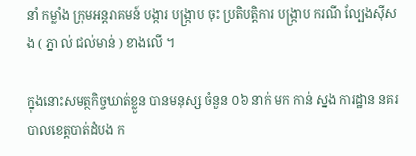នាំ កម្លាំង ក្រុមអន្តរាគមន៍ បង្ការ បង្ក្រាប ចុះ ប្រតិបត្តិការ បង្ក្រាប ករណី ល្បែងស៊ីសង ( ភ្នា ល់ ជល់មាន់ ) ខាងលើ ។

ក្នុងនោះសមត្ថកិច្ចឃាត់ខ្លួន បានមនុស្ស ចំនួន ០៦ នាក់ មក កាន់ ស្នង ការដ្ឋាន នគរបាលខេត្តបាត់ដំបង ក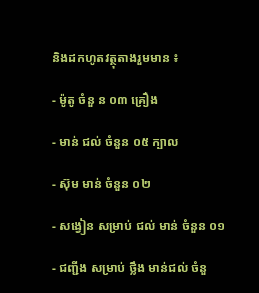និងដកហូតវត្ថុតាងរួមមាន ៖

- ម៉ូតូ ចំនួ ន ០៣ គ្រឿង

- មាន់ ជល់ ចំនួន ០៥ ក្បាល

- ស៊ុម មាន់ ចំនួន ០២

- សង្វៀន សម្រាប់ ជល់ មាន់ ចំនួន ០១

- ជញ្ជីង សម្រាប់ ថ្លឹង មាន់ជល់ ចំនួ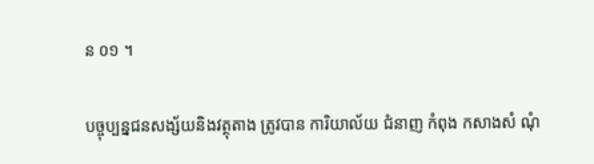ន ០១ ។

បច្ចុប្បន្នជនសង្ស័យនិងវត្ថុតាង ត្រូវបាន ការិយាល័យ ជំនាញ កំពុង កសាងសំ ណុំ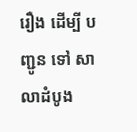រឿង ដើម្បី បញ្ជូន ទៅ សាលាដំបូង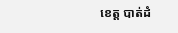ខេត្ត បាត់ដំ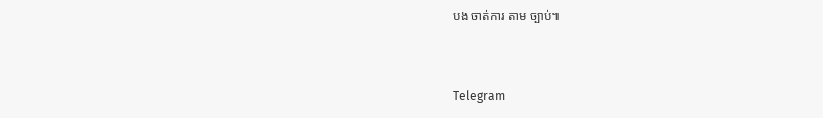បង ចាត់ការ តាម ច្បាប់៕


Telegram